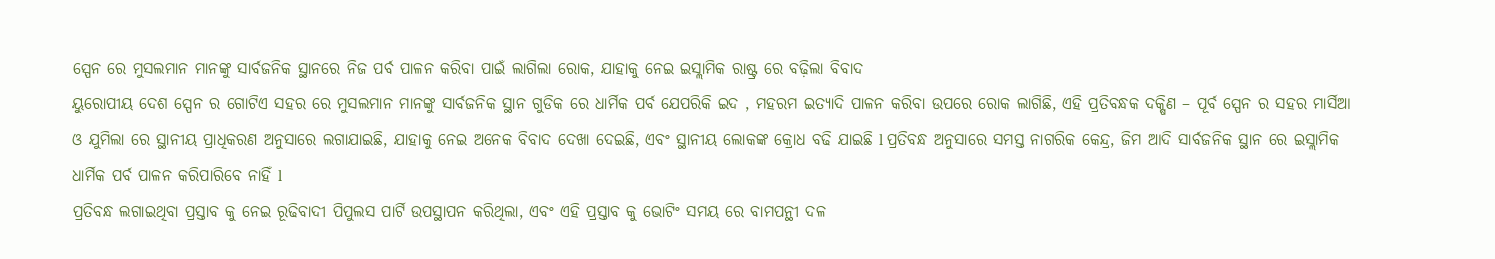ସ୍ପେନ ରେ ମୁସଲମାନ ମାନଙ୍କୁ ସାର୍ବଜନିକ ସ୍ଥାନରେ ନିଜ ପର୍ବ ପାଳନ କରିବା ପାଇଁ ଲାଗିଲା ରୋକ, ଯାହାକୁ ନେଇ ଇସ୍ଲାମିକ ରାଷ୍ଟ୍ର ରେ ବଢ଼ିଲା ବିବାଦ
ୟୁରୋପୀୟ ଦେଶ ସ୍ପେନ ର ଗୋଟିଏ ସହର ରେ ମୁସଲମାନ ମାନଙ୍କୁ ସାର୍ବଜନିକ ସ୍ଥାନ ଗୁଡିକ ରେ ଧାର୍ମିକ ପର୍ବ ଯେପରିକି ଇଦ , ମହରମ ଇତ୍ୟାଦି ପାଳନ କରିବା ଉପରେ ରୋକ ଲାଗିଛି, ଏହି ପ୍ରତିବନ୍ଧକ ଦକ୍ଷିଣ – ପୂର୍ବ ସ୍ପେନ ର ସହର ମାର୍ସିଆ ଓ ଯୁମିଲା ରେ ସ୍ଥାନୀୟ ପ୍ରାଧିକରଣ ଅନୁସାରେ ଲଗାଯାଇଛି, ଯାହାକୁ ନେଇ ଅନେକ ବିବାଦ ଦେଖା ଦେଇଛି, ଏବଂ ସ୍ଥାନୀୟ ଲୋକଙ୍କ କ୍ରୋଧ ବଢି ଯାଇଛି l ପ୍ରତିବନ୍ଧ ଅନୁସାରେ ସମସ୍ତ ନାଗରିକ କେନ୍ଦ୍ର, ଜିମ ଆଦି ସାର୍ବଜନିକ ସ୍ଥାନ ରେ ଇସ୍ଲାମିକ ଧାର୍ମିକ ପର୍ବ ପାଳନ କରିପାରିବେ ନାହିଁ l
ପ୍ରତିବନ୍ଧ ଲଗାଇଥିବା ପ୍ରସ୍ତାବ କୁ ନେଇ ରୂଢିବାଦୀ ପିପୁଲସ ପାର୍ଟି ଉପସ୍ଥାପନ କରିଥିଲା, ଏବଂ ଏହି ପ୍ରସ୍ତାବ କୁ ଭୋଟିଂ ସମୟ ରେ ବାମପନ୍ଥୀ ଦଳ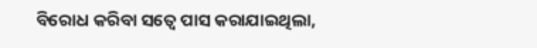ବିରୋଧ କରିବା ସତ୍ୱେ ପାସ କରାଯାଇଥିଲା,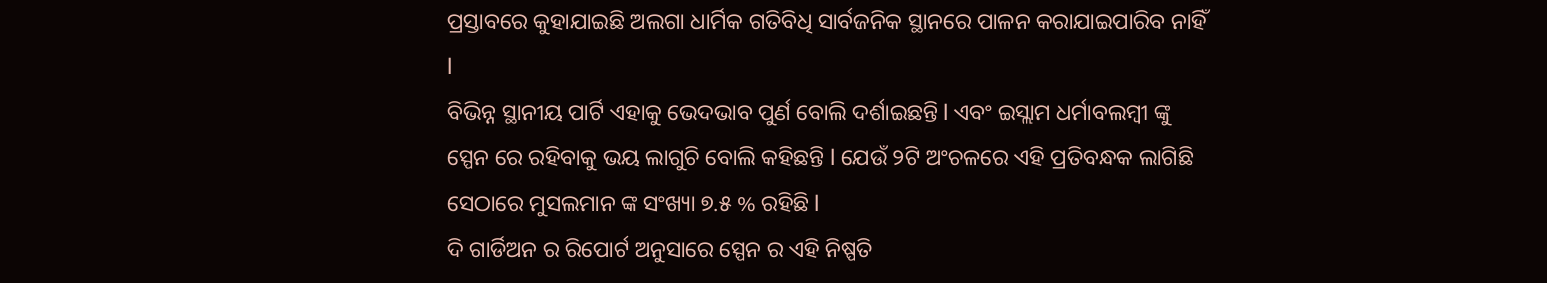ପ୍ରସ୍ତାବରେ କୁହାଯାଇଛି ଅଲଗା ଧାର୍ମିକ ଗତିବିଧି ସାର୍ବଜନିକ ସ୍ଥାନରେ ପାଳନ କରାଯାଇପାରିବ ନାହିଁ l
ବିଭିନ୍ନ ସ୍ଥାନୀୟ ପାର୍ଟି ଏହାକୁ ଭେଦଭାବ ପୁର୍ଣ ବୋଲି ଦର୍ଶାଇଛନ୍ତି l ଏବଂ ଇସ୍ଲାମ ଧର୍ମାବଲମ୍ବୀ ଙ୍କୁ ସ୍ପେନ ରେ ରହିବାକୁ ଭୟ ଲାଗୁଚି ବୋଲି କହିଛନ୍ତି l ଯେଉଁ ୨ଟି ଅଂଚଳରେ ଏହି ପ୍ରତିବନ୍ଧକ ଲାଗିଛି ସେଠାରେ ମୁସଲମାନ ଙ୍କ ସଂଖ୍ୟା ୭.୫ % ରହିଛି l
ଦି ଗାର୍ଡିଅନ ର ରିପୋର୍ଟ ଅନୁସାରେ ସ୍ପେନ ର ଏହି ନିଷ୍ପତି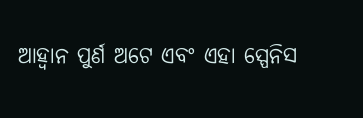ଆହ୍ୱାନ ପୁର୍ଣ ଅଟେ ଏବଂ ଏହା ସ୍ପେନିସ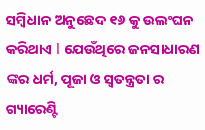ସମ୍ବିଧାନ ଅନୁଛେଦ ୧୬ କୁ ଉଲଂଘନ କରିଥାଏ l ଯେଉଁଥିରେ ଜନସାଧାରଣ ଙ୍କର ଧର୍ମ, ପୂଜା ଓ ସ୍ୱତନ୍ତ୍ରତା ର ଗ୍ୟାରେଣ୍ଟି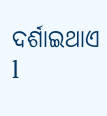ଦର୍ଶାଇଥାଏ l